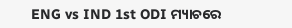ENG vs IND 1st ODI ମ୍ୟାଚରେ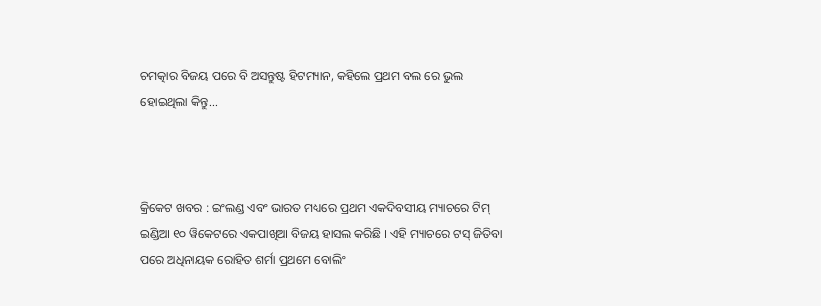ଚମତ୍କାର ବିଜୟ ପରେ ବି ଅସନ୍ତୁଷ୍ଟ ହିଟମ୍ୟାନ, କହିଲେ ପ୍ରଥମ ବଲ ରେ ଭୁଲ ହୋଇଥିଲା କିନ୍ତୁ...



କ୍ରିକେଟ ଖବର : ଇଂଲଣ୍ଡ ଏବଂ ଭାରତ ମଧ୍ୟରେ ପ୍ରଥମ ଏକଦିବସୀୟ ମ୍ୟାଚରେ ଟିମ୍ ଇଣ୍ଡିଆ ୧୦ ୱିକେଟରେ ଏକପାଖିଆ ବିଜୟ ହାସଲ କରିଛି । ଏହି ମ୍ୟାଚରେ ଟସ୍ ଜିତିବା ପରେ ଅଧିନାୟକ ରୋହିତ ଶର୍ମା ପ୍ରଥମେ ବୋଲିଂ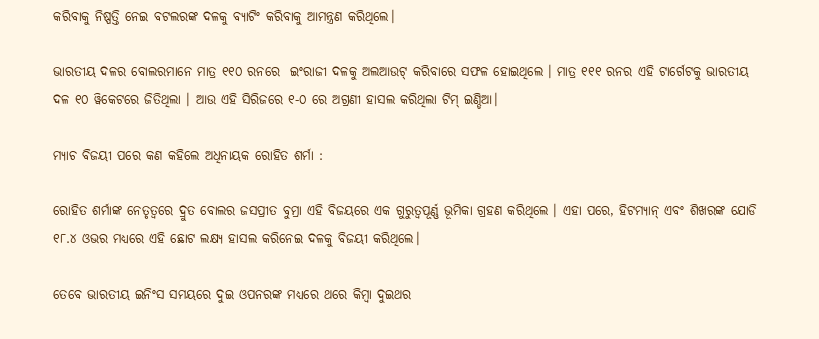କରିବାକୁ ନିଷ୍ପତ୍ତି ନେଇ ବଟଲରଙ୍କ ଦଳକୁ ବ୍ୟାଟିଂ କରିବାକୁ ଆମନ୍ତ୍ରଣ କରିଥିଲେ।

ଭାରତୀୟ ଦଳର ବୋଲରମାନେ ମାତ୍ର ୧୧୦ ରନରେ  ଇଂରାଜୀ ଦଳକୁ ଅଲଆଉଟ୍ କରିବାରେ ସଫଳ ହୋଇଥିଲେ । ମାତ୍ର ୧୧୧ ରନର ଏହି ଟାର୍ଗେଟକୁ ଭାରତୀୟ ଦଳ ୧୦ ୱିକେଟରେ ଜିତିଥିଲା । ଆଉ ଏହି ସିରିଜରେ ୧-୦ ରେ ଅଗ୍ରଣୀ ହାସଲ କରିଥିଲା ଟିମ୍ ଇଣ୍ଡିଆ।

ମ୍ୟାଚ ବିଜୟୀ ପରେ କଣ କହିଲେ ଅଧିନାୟକ ରୋହିତ ଶର୍ମା :

ରୋହିତ ଶର୍ମାଙ୍କ ନେତୃତ୍ୱରେ ଦ୍ରୁତ ବୋଲର ଜସପ୍ରୀତ ବୁମ୍ରା ଏହି ବିଜୟରେ ଏକ ଗୁରୁତ୍ୱପୂର୍ଣ୍ଣ ଭୂମିକା ଗ୍ରହଣ କରିଥିଲେ । ଏହା ପରେ, ହିଟମ୍ୟାନ୍ ଏବଂ ଶିଖରଙ୍କ ଯୋଡି ୧୮.୪ ଓଭର ମଧ୍ୟରେ ଏହି ଛୋଟ ଲକ୍ଷ୍ୟ ହାସଲ କରିନେଇ ଦଳକୁ ବିଜୟୀ କରିଥିଲେ।

ତେବେ ଭାରତୀୟ ଇନିଂସ ସମୟରେ ଦୁଇ ଓପନରଙ୍କ ମଧ୍ୟରେ ଥରେ କିମ୍ବା ଦୁଇଥର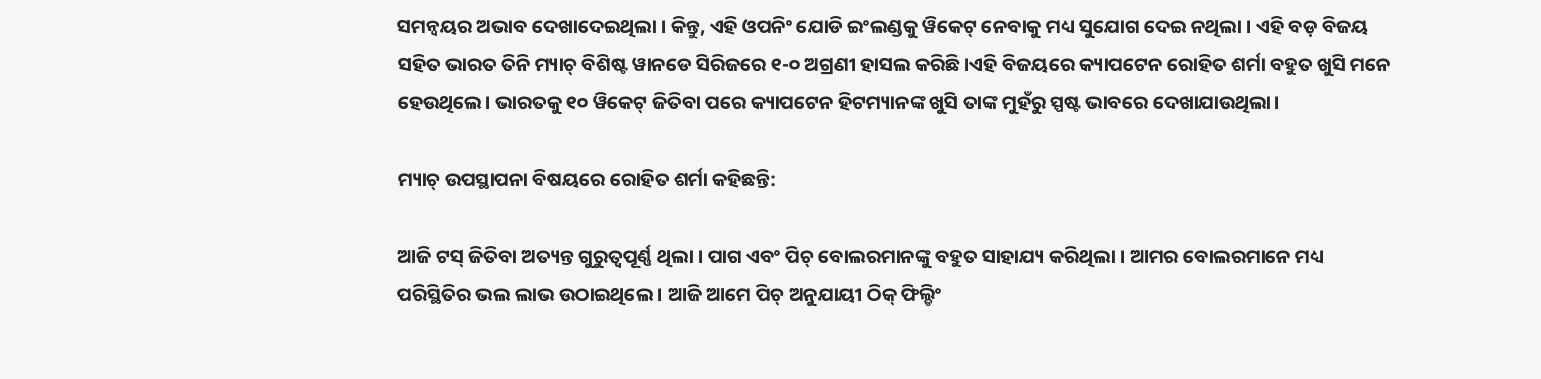ସମନ୍ୱୟର ଅଭାବ ଦେଖାଦେଇଥିଲା । କିନ୍ତୁ, ଏହି ଓପନିଂ ଯୋଡି ଇଂଲଣ୍ଡକୁ ୱିକେଟ୍ ନେବାକୁ ମଧ୍ୟ ସୁଯୋଗ ଦେଇ ନଥିଲା । ଏହି ବଡ଼ ବିଜୟ ସହିତ ଭାରତ ତିନି ମ୍ୟାଚ୍ ବିଶିଷ୍ଟ ୱାନଡେ ସିରିଜରେ ୧-୦ ଅଗ୍ରଣୀ ହାସଲ କରିଛି ।ଏହି ବିଜୟରେ କ୍ୟାପଟେନ ରୋହିତ ଶର୍ମା ବହୁତ ଖୁସି ମନେ ହେଉଥିଲେ। ଭାରତକୁ ୧୦ ୱିକେଟ୍ ଜିତିବା ପରେ କ୍ୟାପଟେନ ହିଟମ୍ୟାନଙ୍କ ଖୁସି ତାଙ୍କ ମୁହଁରୁ ସ୍ପଷ୍ଟ ଭାବରେ ଦେଖାଯାଉଥିଲା।

ମ୍ୟାଚ୍ ଉପସ୍ଥାପନା ବିଷୟରେ ରୋହିତ ଶର୍ମା କହିଛନ୍ତି:

ଆଜି ଟସ୍ ଜିତିବା ଅତ୍ୟନ୍ତ ଗୁରୁତ୍ୱପୂର୍ଣ୍ଣ ଥିଲା । ପାଗ ଏବଂ ପିଚ୍ ବୋଲରମାନଙ୍କୁ ବହୁତ ସାହାଯ୍ୟ କରିଥିଲା । ଆମର ବୋଲରମାନେ ମଧ୍ୟ ପରିସ୍ଥିତିର ଭଲ ଲାଭ ଉଠାଇଥିଲେ । ଆଜି ଆମେ ପିଚ୍ ଅନୁଯାୟୀ ଠିକ୍ ଫିଲ୍ଡିଂ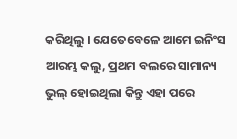କରିଥିଲୁ । ଯେତେବେଳେ ଆମେ ଇନିଂସ ଆରମ୍ଭ କଲୁ, ପ୍ରଥମ ବଲରେ ସାମାନ୍ୟ ଭୁଲ୍ ହୋଇଥିଲା କିନ୍ତୁ ଏହା ପରେ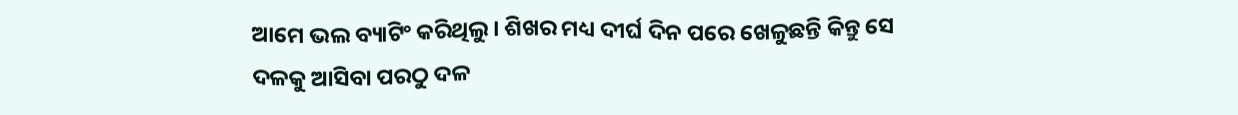ଆମେ ଭଲ ବ୍ୟାଟିଂ କରିଥିଲୁ । ଶିଖର ମଧ୍ୟ ଦୀର୍ଘ ଦିନ ପରେ ଖେଳୁଛନ୍ତି କିନ୍ତୁ ସେ ଦଳକୁ ଆସିବା ପରଠୁ ଦଳ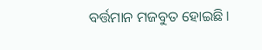ବର୍ତ୍ତମାନ ମଜବୁତ ହୋଇଛି।